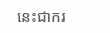នេះជាករ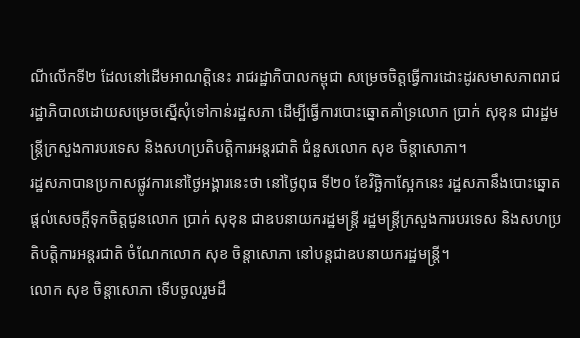ណីលើកទី២ ដែលនៅដើមអាណត្តិនេះ រាជរដ្ឋាភិបាលកម្ពុជា សម្រេចចិត្តធ្វើការដោះដូរសមាសភាពរាជរដ្ឋាភិបាលដោយសម្រេចស្នើសុំទៅកាន់រដ្ឋសភា ដើម្បីធ្វើការបោះឆ្នោតគាំទ្រលោក ប្រាក់ សុខុន ជារដ្ឋមន្រ្តីក្រសួងការបរទេស និងសហប្រតិបត្តិការអន្តរជាតិ ជំនួសលោក សុខ ចិន្តាសោភា។
រដ្ឋសភាបានប្រកាសផ្លូវការនៅថ្ងៃអង្គារនេះថា នៅថ្ងៃពុធ ទី២០ ខែវិច្ឆិកាស្អែកនេះ រដ្ឋសភានឹងបោះឆ្នោតផ្តល់សេចក្តីទុកចិត្តជូនលោក ប្រាក់ សុខុន ជាឧបនាយករដ្ឋមន្រ្តី រដ្ឋមន្រ្តីក្រសួងការបរទេស និងសហប្រតិបត្តិការអន្តរជាតិ ចំណែកលោក សុខ ចិន្តាសោភា នៅបន្តជាឧបនាយករដ្ឋមន្រ្តី។
លោក សុខ ចិន្តាសោភា ទើបចូលរួមដឹ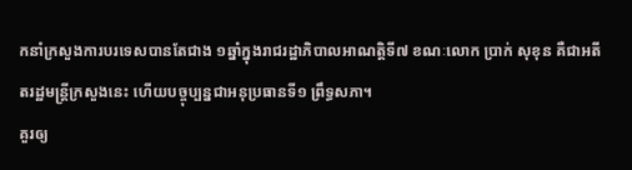កនាំក្រសួងការបរទេសបានតែជាង ១ឆ្នាំក្នុងរាជរដ្ឋាភិបាលអាណត្តិទី៧ ខណៈលោក ប្រាក់ សុខុន គឺជាអតីតរដ្ឋមន្រ្តីក្រសួងនេះ ហើយបច្ចុប្បន្នជាអនុប្រធានទី១ ព្រឹទ្ធសភា។
គួរឲ្យ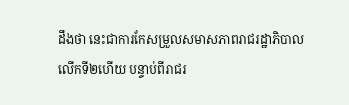ដឹងថា នេះជាការកែសម្រួលសមាសភាពរាជរដ្ឋាភិបាលលើកទី២ហើយ បន្ទាប់ពីរាជរ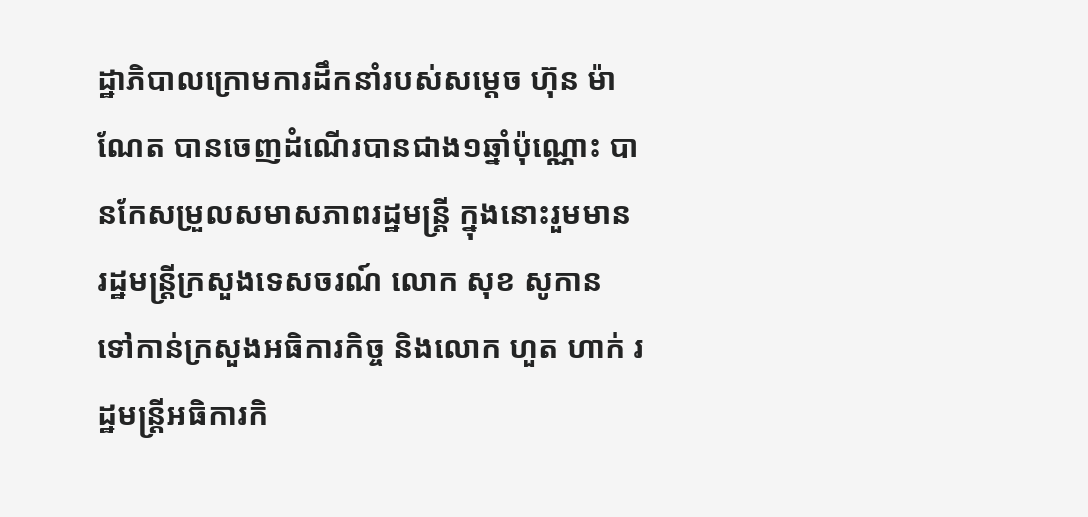ដ្ឋាភិបាលក្រោមការដឹកនាំរបស់សម្តេច ហ៊ុន ម៉ាណែត បានចេញដំណើរបានជាង១ឆ្នាំប៉ុណ្ណោះ បានកែសម្រួលសមាសភាពរដ្ឋមន្ត្រី ក្នុងនោះរួមមាន រដ្ឋមន្រ្តីក្រសួងទេសចរណ៍ លោក សុខ សូកាន ទៅកាន់ក្រសួងអធិការកិច្ច និងលោក ហួត ហាក់ រដ្ឋមន្រ្តីអធិការកិ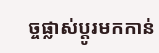ច្ចផ្លាស់ប្តូរមកកាន់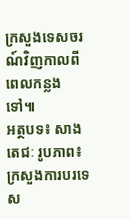ក្រសួងទេសចរណ៍វិញកាលពីពេលកន្លងទៅ៕
អត្ថបទ៖ សាងតេជៈ រូបភាព៖ ក្រសួងការបរទេស